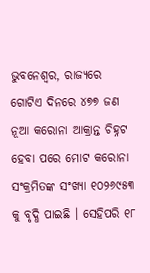ଭୁବନେଶ୍ୱର, ରାଜ୍ୟରେ ଗୋଟିଏ ଦିନରେ ୪୭୭ ଜଣ ନୂଆ କରୋନା ଆକ୍ରାନ୍ତ ଚିହ୍ନଟ ହେବା ପରେ ମୋଟ କରୋନା ସଂକ୍ରମିତଙ୍କ ସଂଖ୍ୟା ୧୦୨୬୯୫୩ କୁ ବୃଦ୍ଧି ପାଇଛି । ସେହିପରି ୧୮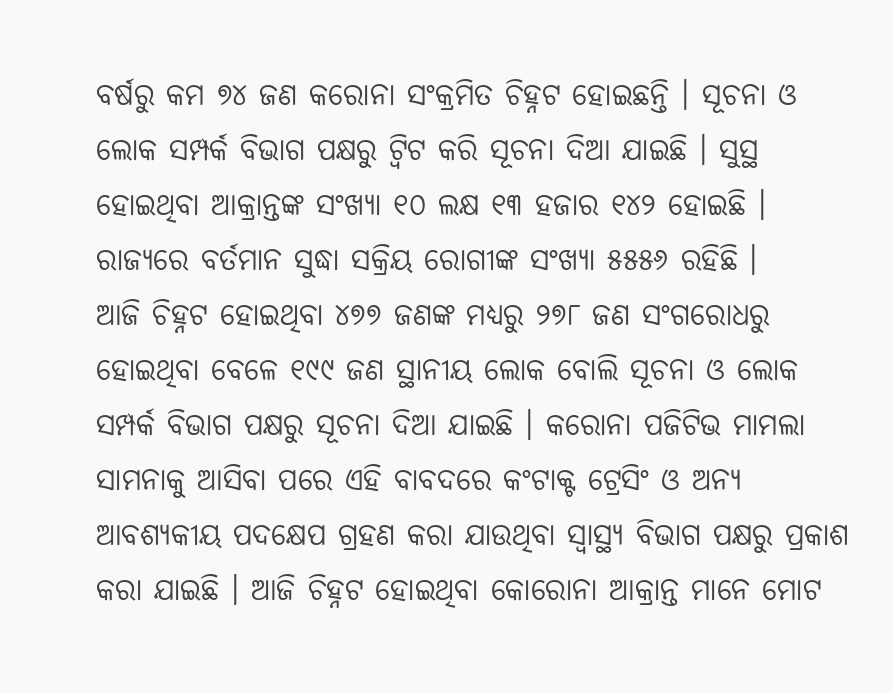ବର୍ଷରୁ କମ ୭୪ ଜଣ କରୋନା ସଂକ୍ରମିତ ଚିହ୍ନଟ ହୋଇଛନ୍ତି । ସୂଚନା ଓ ଲୋକ ସମ୍ପର୍କ ବିଭାଗ ପକ୍ଷରୁ ଟ୍ୱିଟ କରି ସୂଚନା ଦିଆ ଯାଇଛି । ସୁସ୍ଥ ହୋଇଥିବା ଆକ୍ରାନ୍ତଙ୍କ ସଂଖ୍ୟା ୧୦ ଲକ୍ଷ ୧୩ ହଜାର ୧୪୨ ହୋଇଛି । ରାଜ୍ୟରେ ବର୍ତମାନ ସୁଦ୍ଧା ସକ୍ରିୟ ରୋଗୀଙ୍କ ସଂଖ୍ୟା ୫୫୫୬ ରହିଛି ।
ଆଜି ଚିହ୍ନଟ ହୋଇଥିବା ୪୭୭ ଜଣଙ୍କ ମଧ୍ୟରୁ ୨୭୮ ଜଣ ସଂଗରୋଧରୁ ହୋଇଥିବା ବେଳେ ୧୯୯ ଜଣ ସ୍ଥାନୀୟ ଲୋକ ବୋଲି ସୂଚନା ଓ ଲୋକ ସମ୍ପର୍କ ବିଭାଗ ପକ୍ଷରୁ ସୂଚନା ଦିଆ ଯାଇଛି । କରୋନା ପଜିଟିଭ ମାମଲା ସାମନାକୁ ଆସିବା ପରେ ଏହି ବାବଦରେ କଂଟାକ୍ଟ ଟ୍ରେସିଂ ଓ ଅନ୍ୟ ଆବଶ୍ୟକୀୟ ପଦକ୍ଷେପ ଗ୍ରହଣ କରା ଯାଉଥିବା ସ୍ୱାସ୍ଥ୍ୟ ବିଭାଗ ପକ୍ଷରୁ ପ୍ରକାଶ କରା ଯାଇଛି । ଆଜି ଚିହ୍ନଟ ହୋଇଥିବା କୋରୋନା ଆକ୍ରାନ୍ତ ମାନେ ମୋଟ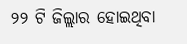୨୨ ଟି ଜିଲ୍ଲାର ହୋଇଥିବା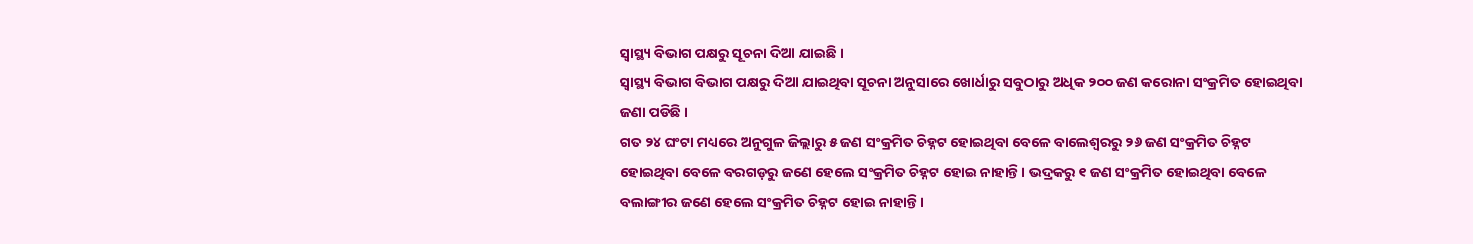ସ୍ୱାସ୍ଥ୍ୟ ବିଭାଗ ପକ୍ଷରୁ ସୂଚନା ଦିଆ ଯାଇଛି ।
ସ୍ୱାସ୍ଥ୍ୟ ବିଭାଗ ବିଭାଗ ପକ୍ଷରୁ ଦିଆ ଯାଇଥିବା ସୂଚନା ଅନୁସାରେ ଖୋର୍ଧାରୁ ସବୁଠାରୁ ଅଧିକ ୨୦୦ ଜଣ କରୋନା ସଂକ୍ରମିତ ହୋଇଥିବା ଜଣା ପଡିଛି ।
ଗତ ୨୪ ଘଂଟା ମଧ୍ୟରେ ଅନୁଗୁଳ ଜିଲ୍ଲାରୁ ୫ ଜଣ ସଂକ୍ରମିତ ଚିହ୍ନଟ ହୋଇଥିବା ବେଳେ ବାଲେଶ୍ୱରରୁ ୨୬ ଜଣ ସଂକ୍ରମିତ ଚିହ୍ନଟ ହୋଇଥିବା ବେଳେ ବରଗଡ଼ରୁ ଜଣେ ହେଲେ ସଂକ୍ରମିତ ଚିହ୍ନଟ ହୋଇ ନାହାନ୍ତି । ଭଦ୍ରକରୁ ୧ ଜଣ ସଂକ୍ରମିତ ହୋଇଥିବା ବେଳେ ବଲାଙ୍ଗୀର ଜଣେ ହେଲେ ସଂକ୍ରମିତ ଚିହ୍ନଟ ହୋଇ ନାହାନ୍ତି ।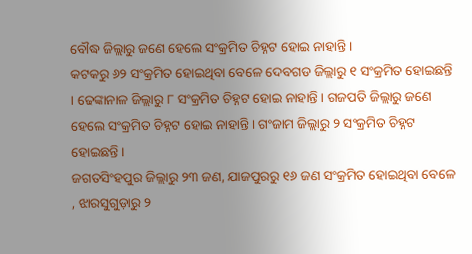ବୌଦ୍ଧ ଜିଲ୍ଲାରୁ ଜଣେ ହେଲେ ସଂକ୍ରମିତ ଚିହ୍ନଟ ହୋଇ ନାହାନ୍ତି ।
କଟକରୁ ୬୨ ସଂକ୍ରମିତ ହୋଇଥିବା ବେଳେ ଦେବଗଡ ଜିଲ୍ଲାରୁ ୧ ସଂକ୍ରମିତ ହୋଇଛନ୍ତି । ଢେଙ୍କାନାଳ ଜିଲ୍ଲାରୁ ୮ ସଂକ୍ରମିତ ଚିହ୍ନଟ ହୋଇ ନାହାନ୍ତି । ଗଜପତି ଜିଲ୍ଲାରୁ ଜଣେ ହେଲେ ସଂକ୍ରମିତ ଚିହ୍ନଟ ହୋଇ ନାହାନ୍ତି । ଗଂଜାମ ଜିଲ୍ଲାରୁ ୨ ସଂକ୍ରମିତ ଚିହ୍ନଟ ହୋଇଛନ୍ତି ।
ଜଗତସିଂହପୁର ଜିଲ୍ଲାରୁ ୨୩ ଜଣ, ଯାଜପୁରରୁ ୧୬ ଜଣ ସଂକ୍ରମିତ ହୋଇଥିବା ବେଳେ , ଝାରସୁଗୁଡ଼ାରୁ ୨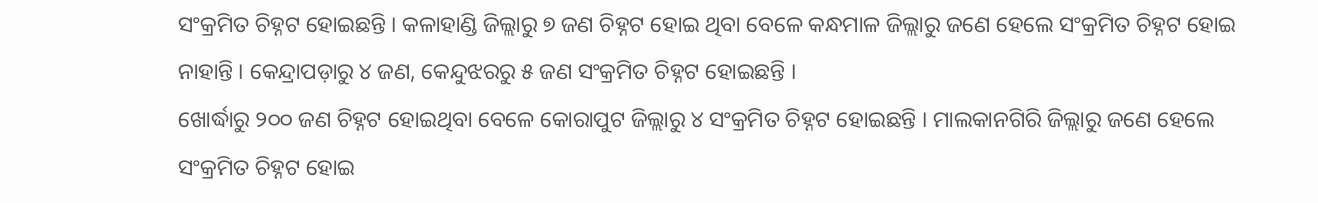ସଂକ୍ରମିତ ଚିହ୍ନଟ ହୋଇଛନ୍ତି । କଳାହାଣ୍ଡି ଜିଲ୍ଲାରୁ ୭ ଜଣ ଚିହ୍ନଟ ହୋଇ ଥିବା ବେଳେ କନ୍ଧମାଳ ଜିଲ୍ଲାରୁ ଜଣେ ହେଲେ ସଂକ୍ରମିତ ଚିହ୍ନଟ ହୋଇ ନାହାନ୍ତି । କେନ୍ଦ୍ରାପଡ଼ାରୁ ୪ ଜଣ, କେନ୍ଦୁଝରରୁ ୫ ଜଣ ସଂକ୍ରମିତ ଚିହ୍ନଟ ହୋଇଛନ୍ତି ।
ଖୋର୍ଦ୍ଧାରୁ ୨୦୦ ଜଣ ଚିହ୍ନଟ ହୋଇଥିବା ବେଳେ କୋରାପୁଟ ଜିଲ୍ଲାରୁ ୪ ସଂକ୍ରମିତ ଚିହ୍ନଟ ହୋଇଛନ୍ତି । ମାଲକାନଗିରି ଜିଲ୍ଲାରୁ ଜଣେ ହେଲେ ସଂକ୍ରମିତ ଚିହ୍ନଟ ହୋଇ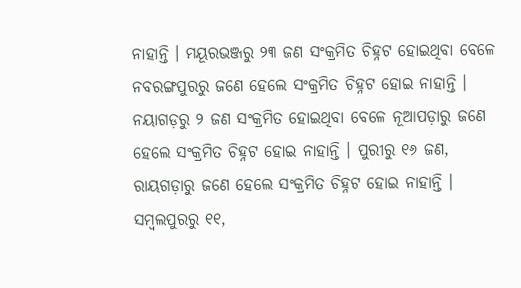ନାହାନ୍ତି । ମୟୂରଭଞ୍ଜରୁ ୨୩ ଜଣ ସଂକ୍ରମିତ ଚିହ୍ନଟ ହୋଇଥିବା ବେଳେ ନବରଙ୍ଗପୁରରୁ ଜଣେ ହେଲେ ସଂକ୍ରମିତ ଚିହ୍ନଟ ହୋଇ ନାହାନ୍ତି । ନୟାଗଡ଼ରୁ ୨ ଜଣ ସଂକ୍ରମିତ ହୋଇଥିବା ବେଳେ ନୂଆପଡ଼ାରୁ ଜଣେ ହେଲେ ସଂକ୍ରମିତ ଚିହ୍ନଟ ହୋଇ ନାହାନ୍ତି । ପୁରୀରୁ ୧୬ ଜଣ, ରାୟଗଡ଼ାରୁ ଜଣେ ହେଲେ ସଂକ୍ରମିତ ଚିହ୍ନଟ ହୋଇ ନାହାନ୍ତି । ସମ୍ବଲପୁରରୁ ୧୧,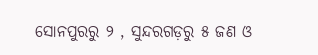ସୋନପୁରରୁ ୨ , ସୁନ୍ଦରଗଡ଼ରୁ ୫ ଜଣ ଓ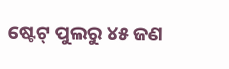ଷ୍ଟେଟ୍ ପୁଲରୁ ୪୫ ଜଣ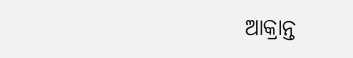ଆକ୍ରାନ୍ତ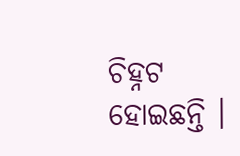ଚିହ୍ନଟ ହୋଇଛନ୍ତି ।